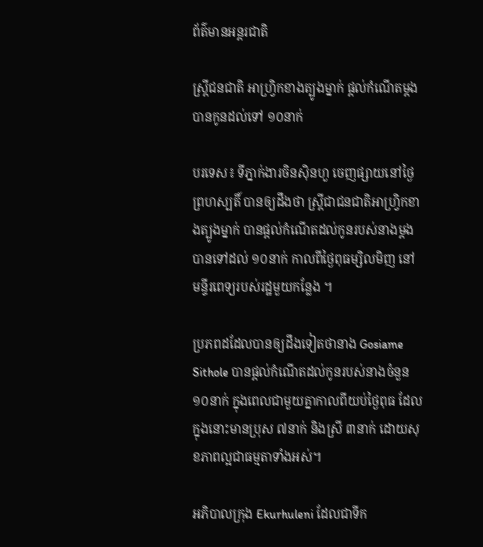ព័ត៌មានអន្តរជាតិ

ស្ត្រីជនជាតិ អាហ្វ្រិកខាងត្បូងម្នាក់ ផ្តល់កំណើតម្តងបានកូនដល់ទៅ ១០នាក់

បរទេស៖ ទីភ្នាក់ងារចិនស៊ិនហួ ចេញផ្សាយនៅថ្ងៃព្រហស្បតិ៍ បានឲ្យដឹងថា ស្ត្រីជាជនជាតិអាហ្វ្រិកខាងត្បូងម្នាក់ បានផ្តល់កំណើតដល់កូនរបស់នាងម្តង បានទៅដល់ ១០នាក់ កាលពីថ្ងៃពុធម្សិលមិញ នៅមន្ទីរពេទ្យរបស់រដ្ឋមួយកន្លែង ។

ប្រភពដដែលបានឲ្យដឹងទៀតថានាង Gosiame Sithole បានផ្តល់កំណើតដល់កូនរបស់នាងចំនួន ១០នាក់ ក្នុងពេលជាមួយគ្នាកាលពីយប់ថ្ងៃពុធ ដែលក្នុងនោះមានប្រុស ៧នាក់ និងស្រី ៣នាក់ ដោយសុខភាពល្អជាធម្មតាទាំងអស់។

អភិបាលក្រុង Ekurhuleni ដែលជាទីក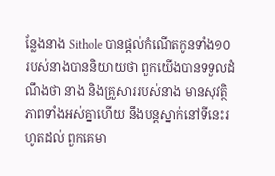ន្លែងនាង Sithole បានផ្តល់កំណើតកូនទាំង១០ របស់នាងបាននិយាយថា ពួកយើងបានទទួលដំណឹងថា នាង និងគ្រួសាររបស់នាង មានសុវត្ថិភាពទាំងអស់គ្នាហើយ នឹងបន្តស្នាក់នៅទីនេះរហូតដល់ ពួកគេមា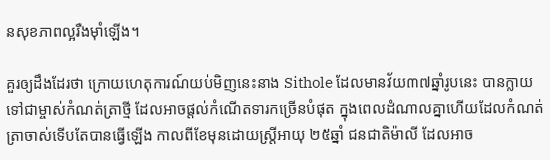នសុខភាពល្អរឺងម៉ាំឡើង។

គួរឲ្យដឹងដែរថា ក្រោយហេតុការណ៍យប់មិញនេះនាង Sithole ដែលមានវ័យ៣៧ឆ្នាំរូបនេះ បានក្លាយទៅជាម្ចាស់កំណត់ត្រាថ្មី ដែលអាចផ្តល់កំណើតទារកច្រើនបំផុត ក្នុងពេលដំណាលគ្នាហើយដែលកំណត់
ត្រាចាស់ទើបតែបានធ្វើឡើង កាលពីខែមុនដោយស្ត្រីអាយុ ២៥ឆ្នាំ ជនជាតិម៉ាលី ដែលអាច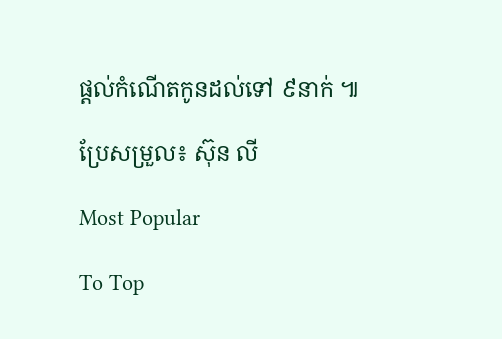ផ្តល់កំណើតកូនដល់ទៅ ៩នាក់ ៕

ប្រែសម្រួល៖ ស៊ុន លី

Most Popular

To Top